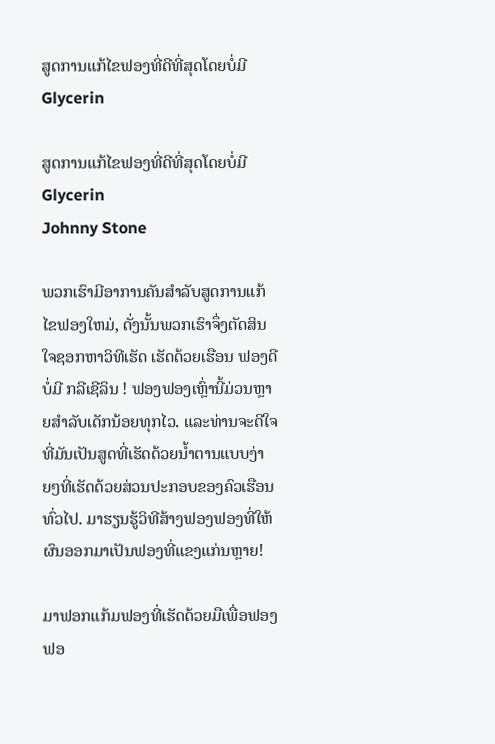ສູດການແກ້ໄຂຟອງທີ່ດີທີ່ສຸດໂດຍບໍ່ມີ Glycerin

ສູດການແກ້ໄຂຟອງທີ່ດີທີ່ສຸດໂດຍບໍ່ມີ Glycerin
Johnny Stone

ພວກເຮົາມີອາການຄັນສໍາລັບສູດການແກ້ໄຂຟອງໃຫມ່, ດັ່ງນັ້ນພວກເຮົາຈຶ່ງຕັດສິນໃຈຊອກຫາວິທີເຮັດ ເຮັດດ້ວຍເຮືອນ ຟອງດີບໍ່ມີ ກລີເຊີລິນ ! ຟອງຟອງເຫຼົ່ານີ້ມ່ວນຫຼາຍສໍາລັບເດັກນ້ອຍທຸກໄວ. ແລະທ່ານຈະດີໃຈທີ່ມັນເປັນສູດທີ່ເຮັດດ້ວຍນໍ້າຕານແບບງ່າຍໆທີ່ເຮັດດ້ວຍສ່ວນປະກອບຂອງຄົວເຮືອນທົ່ວໄປ. ມາຮຽນຮູ້ວິທີສ້າງຟອງຟອງທີ່ໃຫ້ຜົນອອກມາເປັນຟອງທີ່ແຂງແກ່ນຫຼາຍ!

ມາຟອກແກ້ມຟອງທີ່ເຮັດດ້ວຍມືເພື່ອຟອງຟອ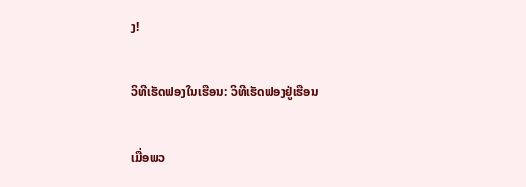ງ!

ວິທີເຮັດຟອງໃນເຮືອນ: ວິທີເຮັດຟອງຢູ່ເຮືອນ

ເມື່ອພວ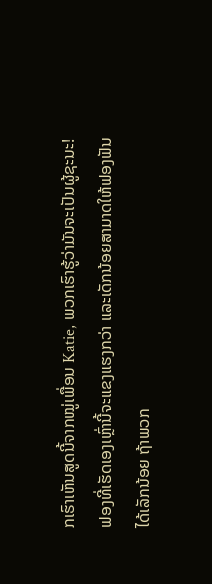ກເຮົາເຫັນສູດນີ້ຈາກໝູ່ເພື່ອນ Katie, ພວກເຮົາຮູ້ວ່າມັນຈະເປັນຜູ້ຊະນະ! ຟອງທີ່ເຮັດເອງເຫຼົ່ານີ້ຈະແຂງແຮງກວ່າ ແລະເດັກນ້ອຍສາມາດໃຫ້ຟອງຟັນໄດ້ເລັກນ້ອຍ ຖ້າພວກ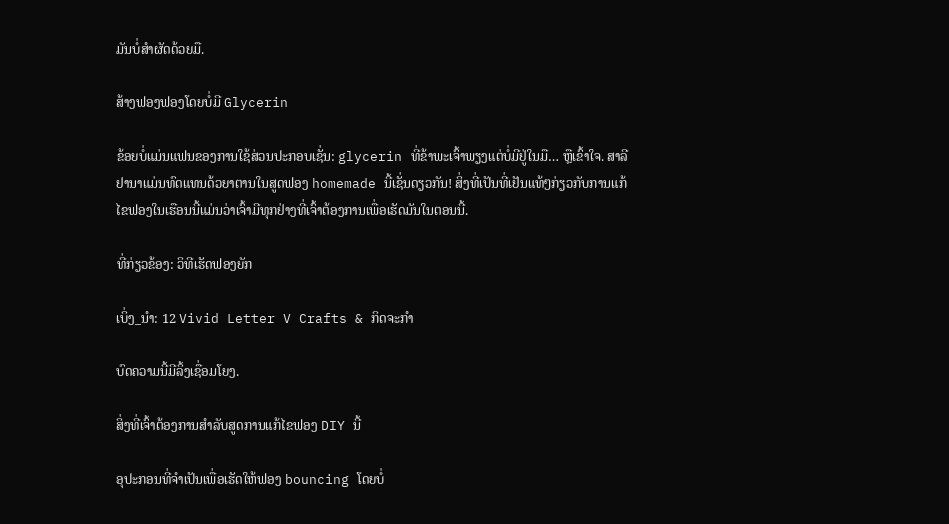ມັນບໍ່ສຳຜັດດ້ວຍມື.

ສ້າງຟອງຟອງໂດຍບໍ່ມີ Glycerin

ຂ້ອຍບໍ່ແມ່ນແຟນຂອງການໃຊ້ສ່ວນປະກອບເຊັ່ນ: glycerin ທີ່ຂ້າພະເຈົ້າພຽງແຕ່ບໍ່ມີຢູ່ໃນມື… ຫຼືເຂົ້າໃຈ. ສາລີຢານາແມ່ນທົດແທນດ້ວຍາຕານໃນສູດຟອງ homemade ນີ້ເຊັ່ນດຽວກັນ! ສິ່ງທີ່ເປັນທີ່ເຢັນແທ້ໆກ່ຽວກັບການແກ້ໄຂຟອງໃນເຮືອນນີ້ແມ່ນວ່າເຈົ້າມີທຸກຢ່າງທີ່ເຈົ້າຕ້ອງການເພື່ອເຮັດມັນໃນຕອນນີ້.

ທີ່ກ່ຽວຂ້ອງ: ວິທີເຮັດຟອງຍັກ

ເບິ່ງ_ນຳ: 12 Vivid Letter V Crafts & ກິດຈະກໍາ

ບົດຄວາມນີ້ມີລິ້ງເຊື່ອມໂຍງ.

ສິ່ງທີ່ເຈົ້າຕ້ອງການສໍາລັບສູດການແກ້ໄຂຟອງ DIY ນີ້

ອຸປະກອນທີ່ຈໍາເປັນເພື່ອເຮັດໃຫ້ຟອງ bouncing ໂດຍບໍ່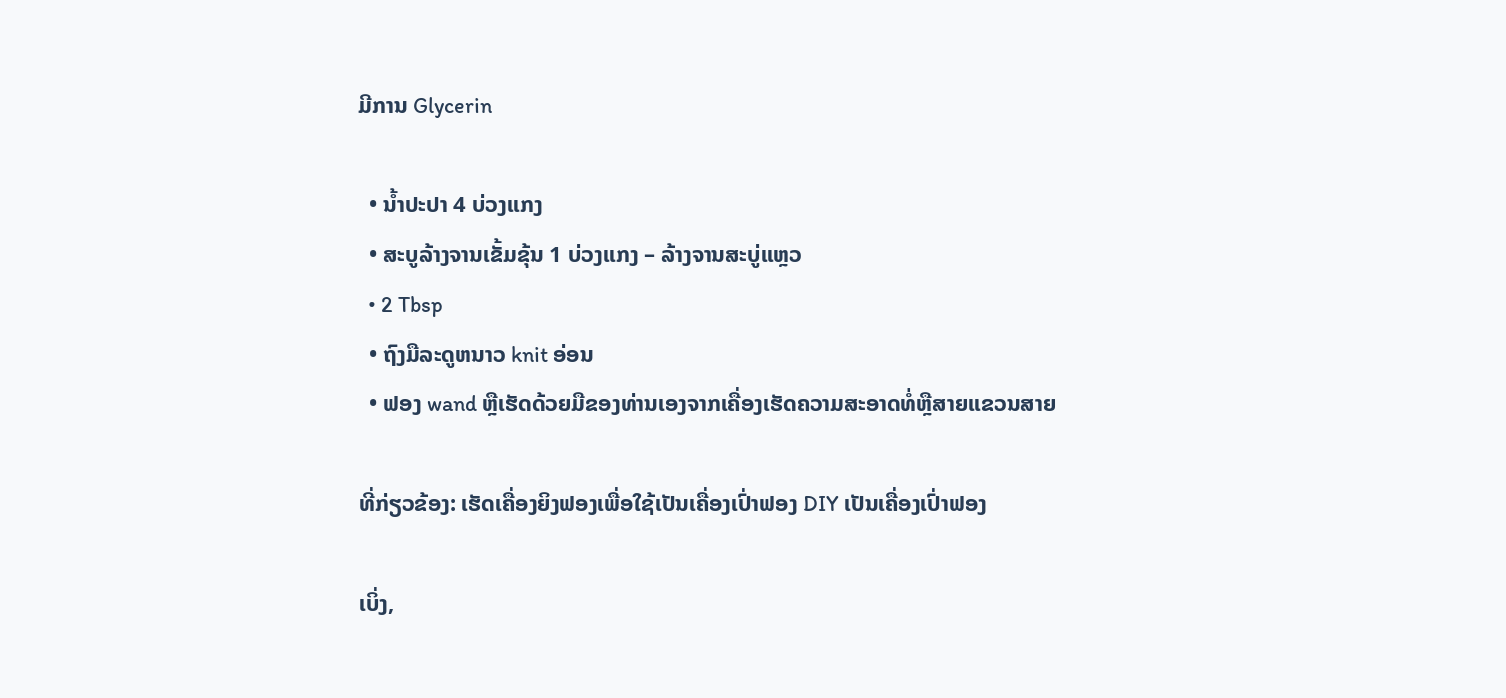ມີການ Glycerin

  • ນ້ຳປະປາ 4 ບ່ວງແກງ
  • ສະບູລ້າງຈານເຂັ້ມຂຸ້ນ 1 ບ່ວງແກງ – ລ້າງຈານສະບູ່ແຫຼວ
  • 2 Tbsp
  • ຖົງມືລະດູຫນາວ knit ອ່ອນ
  • ຟອງ wand ຫຼືເຮັດດ້ວຍມືຂອງທ່ານເອງຈາກເຄື່ອງເຮັດຄວາມສະອາດທໍ່ຫຼືສາຍແຂວນສາຍ

ທີ່ກ່ຽວຂ້ອງ: ເຮັດເຄື່ອງຍິງຟອງເພື່ອໃຊ້ເປັນເຄື່ອງເປົ່າຟອງ DIY ເປັນເຄື່ອງເປົ່າຟອງ

ເບິ່ງ,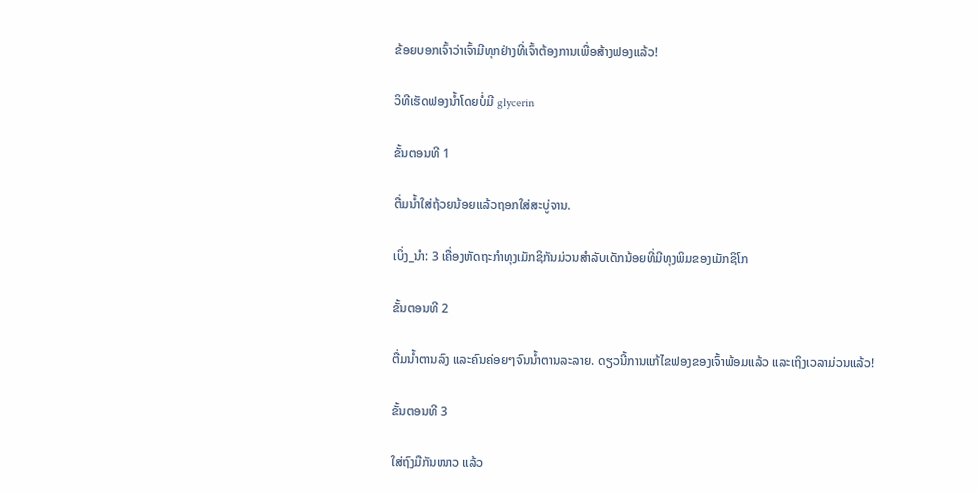ຂ້ອຍບອກເຈົ້າວ່າເຈົ້າມີທຸກຢ່າງທີ່ເຈົ້າຕ້ອງການເພື່ອສ້າງຟອງແລ້ວ!

ວິທີເຮັດຟອງນ້ຳໂດຍບໍ່ມີ glycerin

ຂັ້ນຕອນທີ 1

ຕື່ມນ້ຳໃສ່ຖ້ວຍນ້ອຍແລ້ວຖອກໃສ່ສະບູ່ຈານ.

ເບິ່ງ_ນຳ: 3 ເຄື່ອງຫັດຖະກໍາທຸງເມັກຊິກັນມ່ວນສໍາລັບເດັກນ້ອຍທີ່ມີທຸງພິມຂອງເມັກຊິໂກ

ຂັ້ນຕອນທີ 2

ຕື່ມນ້ຳຕານລົງ ແລະຄົນຄ່ອຍໆຈົນນ້ຳຕານລະລາຍ. ດຽວນີ້ການແກ້ໄຂຟອງຂອງເຈົ້າພ້ອມແລ້ວ ແລະເຖິງເວລາມ່ວນແລ້ວ!

ຂັ້ນຕອນທີ 3

ໃສ່ຖົງມືກັນໜາວ ແລ້ວ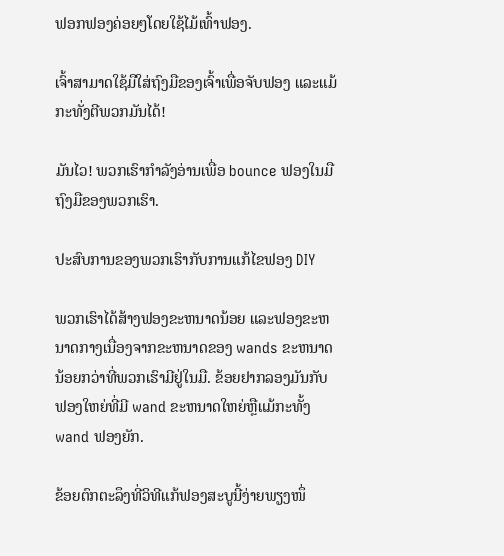ຟອກຟອງຄ່ອຍໆໂດຍໃຊ້ໄມ້ເທົ້າຟອງ.

ເຈົ້າສາມາດໃຊ້ມືໃສ່ຖົງມືຂອງເຈົ້າເພື່ອຈັບຟອງ ແລະແມ້ກະທັ່ງຕີພວກມັນໄດ້!

ມັນໄວ! ພວກເຮົາກໍາລັງອ່ານເພື່ອ bounce ຟອງໃນມືຖົງມືຂອງພວກເຮົາ.

ປະສົບການຂອງພວກເຮົາກັບການແກ້ໄຂຟອງ DIY

ພວກເຮົາໄດ້ສ້າງຟອງຂະຫນາດນ້ອຍ ແລະຟອງຂະຫນາດກາງເນື່ອງຈາກຂະຫນາດຂອງ wands ຂະຫນາດນ້ອຍກວ່າທີ່ພວກເຮົາມີຢູ່ໃນມື. ຂ້ອຍຢາກລອງມັນກັບຟອງໃຫຍ່ທີ່ມີ wand ຂະຫນາດໃຫຍ່ຫຼືແມ້ກະທັ້ງ wand ຟອງຍັກ.

ຂ້ອຍຕົກຕະລຶງທີ່ວິທີແກ້ຟອງສະບູນີ້ງ່າຍພຽງໜຶ່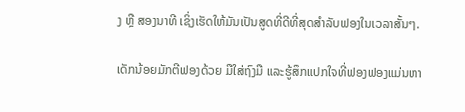ງ ຫຼື ສອງນາທີ ເຊິ່ງເຮັດໃຫ້ມັນເປັນສູດທີ່ດີທີ່ສຸດສຳລັບຟອງໃນເວລາສັ້ນໆ.

ເດັກນ້ອຍມັກຕີຟອງດ້ວຍ ມືໃສ່ຖົງມື ແລະຮູ້ສຶກແປກໃຈທີ່ຟອງຟອງແມ່ນຫາ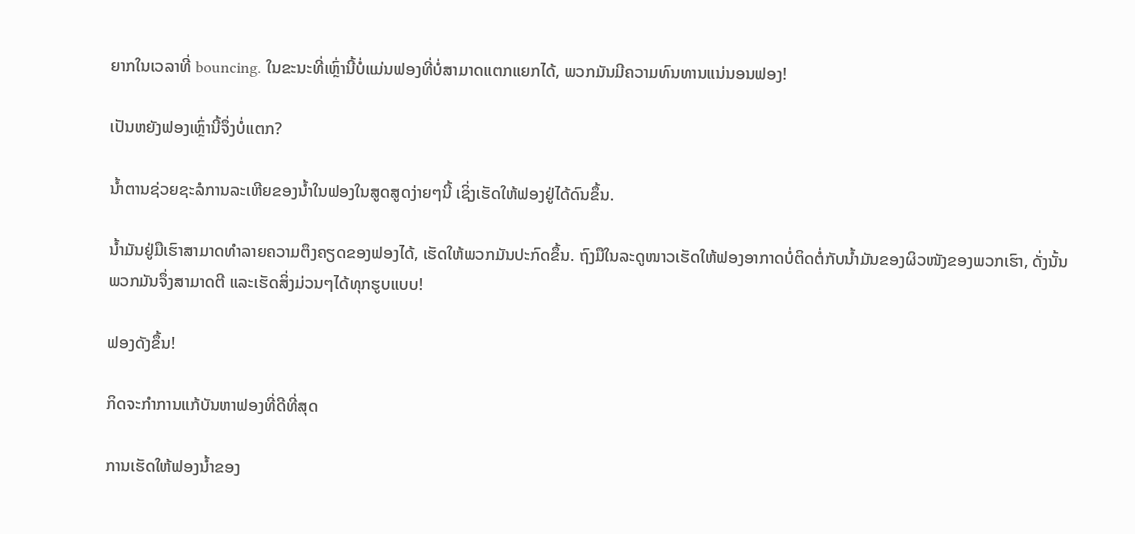ຍາກໃນເວລາທີ່ bouncing. ໃນຂະນະທີ່ເຫຼົ່ານີ້ບໍ່ແມ່ນຟອງທີ່ບໍ່ສາມາດແຕກແຍກໄດ້, ພວກມັນມີຄວາມທົນທານແນ່ນອນຟອງ!

ເປັນຫຍັງຟອງເຫຼົ່ານີ້ຈຶ່ງບໍ່ແຕກ?

ນໍ້າຕານຊ່ວຍຊະລໍການລະເຫີຍຂອງນໍ້າໃນຟອງໃນສູດສູດງ່າຍໆນີ້ ເຊິ່ງເຮັດໃຫ້ຟອງຢູ່ໄດ້ດົນຂຶ້ນ.

ນ້ຳມັນຢູ່ມືເຮົາສາມາດທຳລາຍຄວາມຕຶງຄຽດຂອງຟອງໄດ້, ເຮັດໃຫ້ພວກມັນປະກົດຂຶ້ນ. ຖົງມືໃນລະດູໜາວເຮັດໃຫ້ຟອງອາກາດບໍ່ຕິດຕໍ່ກັບນໍ້າມັນຂອງຜິວໜັງຂອງພວກເຮົາ, ດັ່ງນັ້ນພວກມັນຈຶ່ງສາມາດຕີ ແລະເຮັດສິ່ງມ່ວນໆໄດ້ທຸກຮູບແບບ!

ຟອງດັງຂຶ້ນ!

ກິດຈະກຳການແກ້ບັນຫາຟອງທີ່ດີທີ່ສຸດ

ການເຮັດໃຫ້ຟອງນ້ຳຂອງ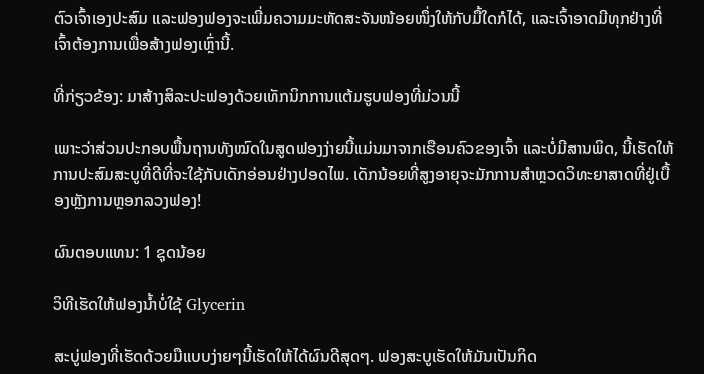ຕົວເຈົ້າເອງປະສົມ ແລະຟອງຟອງຈະເພີ່ມຄວາມມະຫັດສະຈັນໜ້ອຍໜຶ່ງໃຫ້ກັບມື້ໃດກໍໄດ້, ແລະເຈົ້າອາດມີທຸກຢ່າງທີ່ເຈົ້າຕ້ອງການເພື່ອສ້າງຟອງເຫຼົ່ານີ້.

ທີ່ກ່ຽວຂ້ອງ: ມາສ້າງສິລະປະຟອງດ້ວຍເທັກນິກການແຕ້ມຮູບຟອງທີ່ມ່ວນນີ້

ເພາະວ່າສ່ວນປະກອບພື້ນຖານທັງໝົດໃນສູດຟອງງ່າຍນີ້ແມ່ນມາຈາກເຮືອນຄົວຂອງເຈົ້າ ແລະບໍ່ມີສານພິດ, ນີ້ເຮັດໃຫ້ການປະສົມສະບູທີ່ດີທີ່ຈະໃຊ້ກັບເດັກອ່ອນຢ່າງປອດໄພ. ເດັກນ້ອຍທີ່ສູງອາຍຸຈະມັກການສຳຫຼວດວິທະຍາສາດທີ່ຢູ່ເບື້ອງຫຼັງການຫຼອກລວງຟອງ!

ຜົນຕອບແທນ: 1 ຊຸດນ້ອຍ

ວິທີເຮັດໃຫ້ຟອງນ້ຳບໍ່ໃຊ້ Glycerin

ສະບູ່ຟອງທີ່ເຮັດດ້ວຍມືແບບງ່າຍໆນີ້ເຮັດໃຫ້ໄດ້ຜົນດີສຸດໆ. ຟອງສະບູເຮັດໃຫ້ມັນເປັນກິດ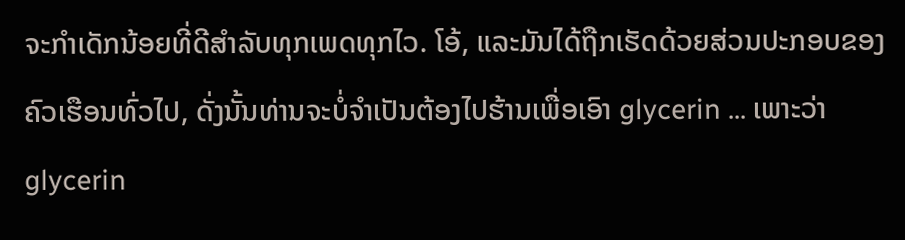ຈະກໍາເດັກນ້ອຍທີ່ດີສໍາລັບທຸກເພດທຸກໄວ. ໂອ້, ແລະມັນໄດ້ຖືກເຮັດດ້ວຍສ່ວນປະກອບຂອງຄົວເຮືອນທົ່ວໄປ, ດັ່ງນັ້ນທ່ານຈະບໍ່ຈໍາເປັນຕ້ອງໄປຮ້ານເພື່ອເອົາ glycerin ... ເພາະວ່າ glycerin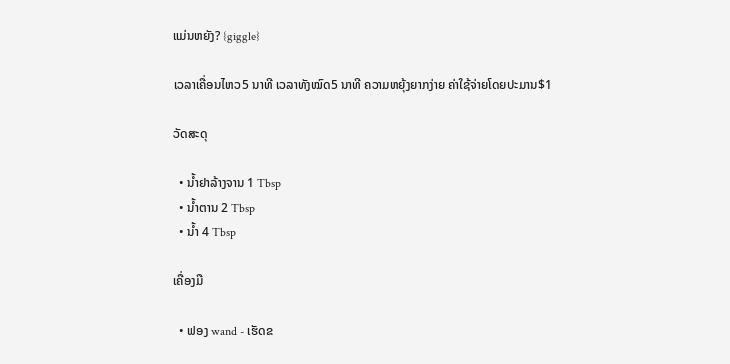ແມ່ນຫຍັງ? {giggle}

ເວລາເຄື່ອນໄຫວ5 ນາທີ ເວລາທັງໝົດ5 ນາທີ ຄວາມຫຍຸ້ງຍາກງ່າຍ ຄ່າໃຊ້ຈ່າຍໂດຍປະມານ$1

ວັດສະດຸ

  • ນໍ້າຢາລ້າງຈານ 1 Tbsp
  • ນໍ້າຕານ 2 Tbsp
  • ນ້ຳ 4 Tbsp

ເຄື່ອງມື

  • ຟອງ wand - ເຮັດຂ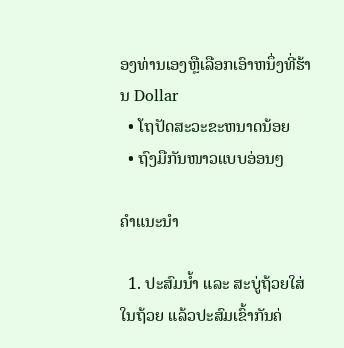ອງທ່ານເອງຫຼືເລືອກເອົາຫນຶ່ງທີ່ຮ້ານ Dollar
  • ໂຖປັດສະວະຂະຫນາດນ້ອຍ
  • ຖົງມືກັນໜາວແບບອ່ອນໆ

ຄຳແນະນຳ

  1. ປະສົມນ້ຳ ແລະ ສະບູ່ຖ້ວຍໃສ່ໃນຖ້ວຍ ແລ້ວປະສົມເຂົ້າກັນຄ່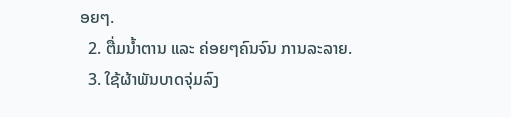ອຍໆ.
  2. ຕື່ມນ້ຳຕານ ແລະ ຄ່ອຍໆຄົນຈົນ ການລະລາຍ.
  3. ໃຊ້ຜ້າພັນບາດຈຸ່ມລົງ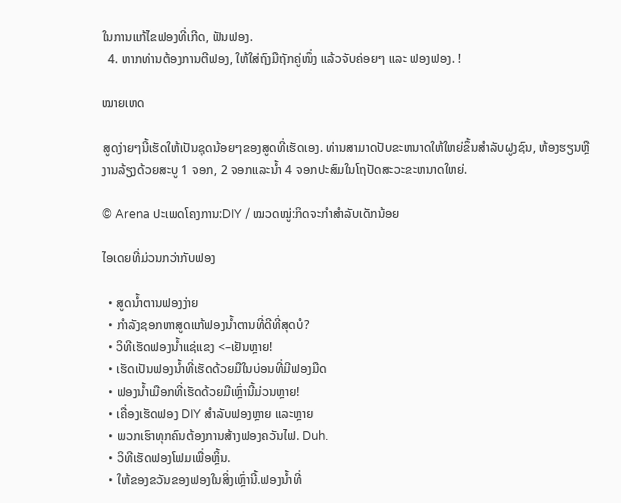ໃນການແກ້ໄຂຟອງທີ່ເກີດ, ຟັນຟອງ.
  4. ຫາກທ່ານຕ້ອງການຕີຟອງ, ໃຫ້ໃສ່ຖົງມືຖັກຄູ່ໜຶ່ງ ແລ້ວຈັບຄ່ອຍໆ ແລະ ຟອງຟອງ. !

ໝາຍເຫດ

ສູດງ່າຍໆນີ້ເຮັດໃຫ້ເປັນຊຸດນ້ອຍໆຂອງສູດທີ່ເຮັດເອງ. ທ່ານສາມາດປັບຂະຫນາດໃຫ້ໃຫຍ່ຂຶ້ນສໍາລັບຝູງຊົນ, ຫ້ອງຮຽນຫຼືງານລ້ຽງດ້ວຍສະບູ 1 ຈອກ, 2 ຈອກແລະນ້ຳ 4 ຈອກປະສົມໃນໂຖປັດສະວະຂະຫນາດໃຫຍ່.

© Arena ປະເພດໂຄງການ:DIY / ໝວດໝູ່:ກິດຈະກຳສຳລັບເດັກນ້ອຍ

ໄອເດຍທີ່ມ່ວນກວ່າກັບຟອງ

  • ສູດນ້ຳຕານຟອງງ່າຍ
  • ກຳລັງຊອກຫາສູດແກ້ຟອງນ້ຳຕານທີ່ດີທີ່ສຸດບໍ?
  • ວິທີເຮັດຟອງນ້ຳແຊ່ແຂງ <–ເຢັນຫຼາຍ!
  • ເຮັດເປັນຟອງນ້ຳທີ່ເຮັດດ້ວຍມືໃນບ່ອນທີ່ມີຟອງມືດ
  • ຟອງນ້ຳເມືອກທີ່ເຮັດດ້ວຍມືເຫຼົ່ານີ້ມ່ວນຫຼາຍ!
  • ເຄື່ອງເຮັດຟອງ DIY ສໍາລັບຟອງຫຼາຍ ແລະຫຼາຍ
  • ພວກເຮົາທຸກຄົນຕ້ອງການສ້າງຟອງຄວັນໄຟ. Duh.
  • ວິທີເຮັດຟອງໂຟມເພື່ອຫຼິ້ນ.
  • ໃຫ້ຂອງຂວັນຂອງຟອງໃນສິ່ງເຫຼົ່ານີ້.ຟອງນ້ຳທີ່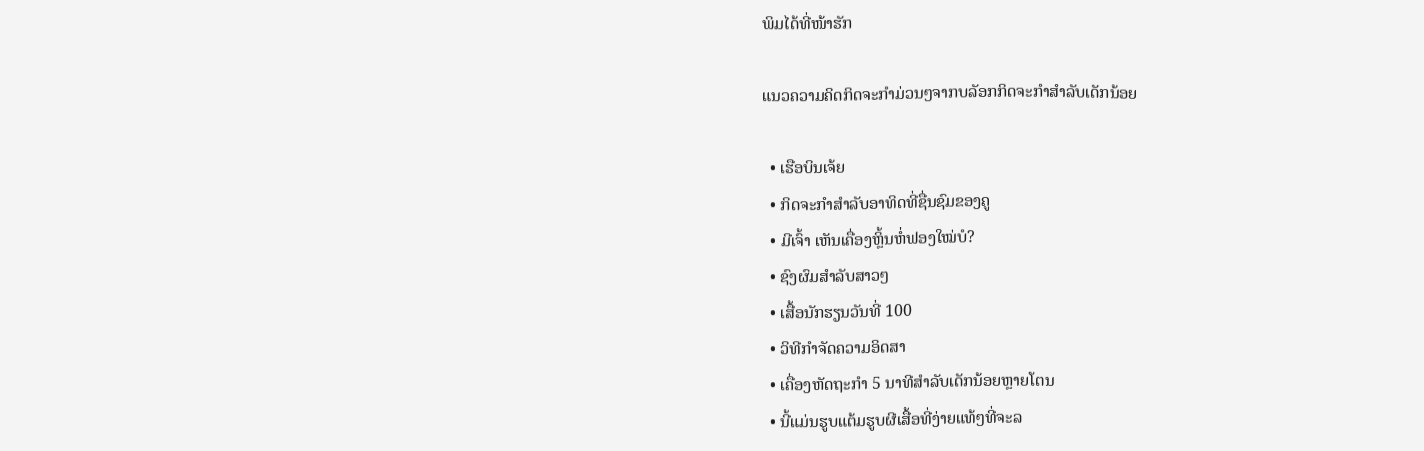ພິມໄດ້ທີ່ໜ້າຮັກ

ແນວຄວາມຄິດກິດຈະກຳມ່ວນໆຈາກບລັອກກິດຈະກຳສຳລັບເດັກນ້ອຍ

  • ເຮືອບິນເຈ້ຍ
  • ກິດຈະກຳສຳລັບອາທິດທີ່ຊື່ນຊົມຂອງຄູ
  • ມີເຈົ້າ ເຫັນເຄື່ອງຫຼິ້ນຫໍ່ຟອງໃໝ່ບໍ?
  • ຊົງຜົມສຳລັບສາວໆ
  • ເສື້ອນັກຮຽນວັນທີ່ 100
  • ວິທີກຳຈັດຄວາມອິດສາ
  • ເຄື່ອງຫັດຖະກຳ 5 ນາທີສຳລັບເດັກນ້ອຍຫຼາຍໂຕນ
  • ນີ້ແມ່ນຮູບແຕ້ມຮູບຜີເສື້ອທີ່ງ່າຍແທ້ໆທີ່ຈະລ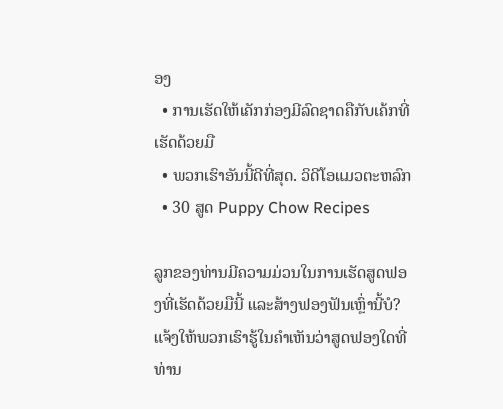ອງ
  • ການເຮັດໃຫ້ເຄັກກ່ອງມີລົດຊາດຄືກັບເຄ້ກທີ່ເຮັດດ້ວຍມື
  • ພວກເຮົາອັນນີ້ດີທີ່ສຸດ. ວິດີໂອແມວຕະຫລົກ
  • 30 ສູດ Puppy Chow Recipes

ລູກຂອງທ່ານມີຄວາມມ່ວນໃນການເຮັດສູດຟອງທີ່ເຮັດດ້ວຍມືນີ້ ແລະສ້າງຟອງຟັນເຫຼົ່ານີ້ບໍ? ແຈ້ງໃຫ້ພວກເຮົາຮູ້ໃນຄໍາເຫັນວ່າສູດຟອງໃດທີ່ທ່ານ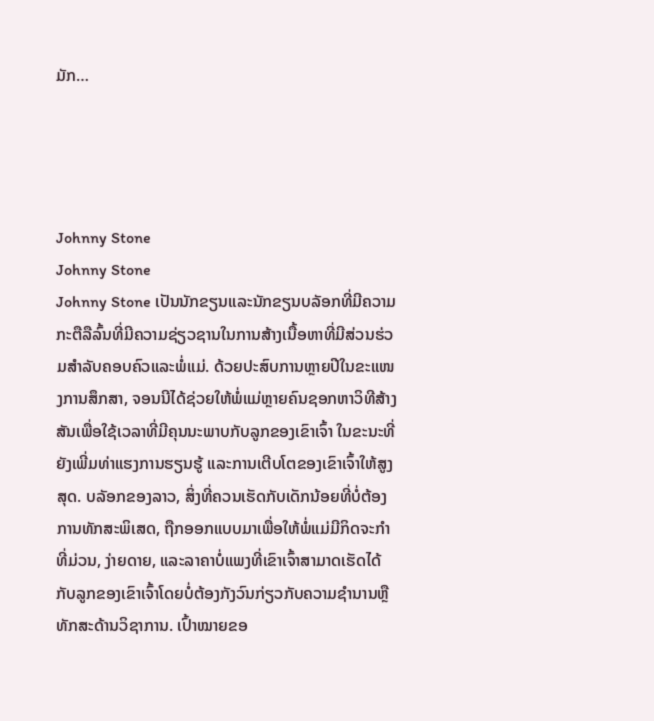ມັກ…




Johnny Stone
Johnny Stone
Johnny Stone ເປັນນັກຂຽນແລະນັກຂຽນບລັອກທີ່ມີຄວາມກະຕືລືລົ້ນທີ່ມີຄວາມຊ່ຽວຊານໃນການສ້າງເນື້ອຫາທີ່ມີສ່ວນຮ່ວມສໍາລັບຄອບຄົວແລະພໍ່ແມ່. ດ້ວຍປະສົບການຫຼາຍປີໃນຂະແໜງການສຶກສາ, ຈອນນີໄດ້ຊ່ວຍໃຫ້ພໍ່ແມ່ຫຼາຍຄົນຊອກຫາວິທີສ້າງສັນເພື່ອໃຊ້ເວລາທີ່ມີຄຸນນະພາບກັບລູກຂອງເຂົາເຈົ້າ ໃນຂະນະທີ່ຍັງເພີ່ມທ່າແຮງການຮຽນຮູ້ ແລະການເຕີບໂຕຂອງເຂົາເຈົ້າໃຫ້ສູງສຸດ. ບລັອກຂອງລາວ, ສິ່ງທີ່ຄວນເຮັດກັບເດັກນ້ອຍທີ່ບໍ່ຕ້ອງການທັກສະພິເສດ, ຖືກອອກແບບມາເພື່ອໃຫ້ພໍ່ແມ່ມີກິດຈະກໍາທີ່ມ່ວນ, ງ່າຍດາຍ, ແລະລາຄາບໍ່ແພງທີ່ເຂົາເຈົ້າສາມາດເຮັດໄດ້ກັບລູກຂອງເຂົາເຈົ້າໂດຍບໍ່ຕ້ອງກັງວົນກ່ຽວກັບຄວາມຊໍານານຫຼືທັກສະດ້ານວິຊາການ. ເປົ້າໝາຍຂອ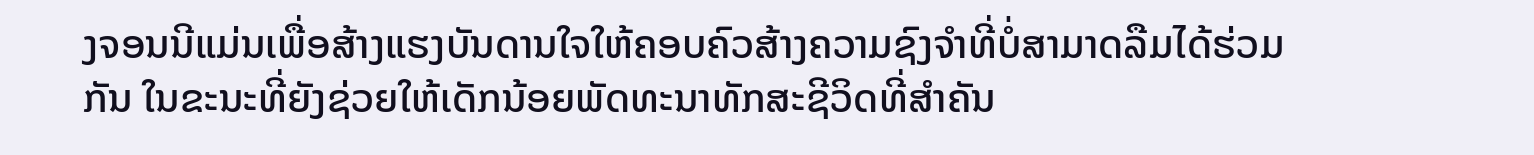ງຈອນນີແມ່ນເພື່ອສ້າງແຮງບັນດານໃຈໃຫ້ຄອບຄົວສ້າງຄວາມຊົງຈຳທີ່ບໍ່ສາມາດລືມໄດ້ຮ່ວມກັນ ໃນຂະນະທີ່ຍັງຊ່ວຍໃຫ້ເດັກນ້ອຍພັດທະນາທັກສະຊີວິດທີ່ສຳຄັນ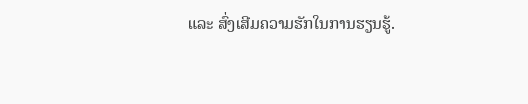ແລະ ສົ່ງເສີມຄວາມຮັກໃນການຮຽນຮູ້.